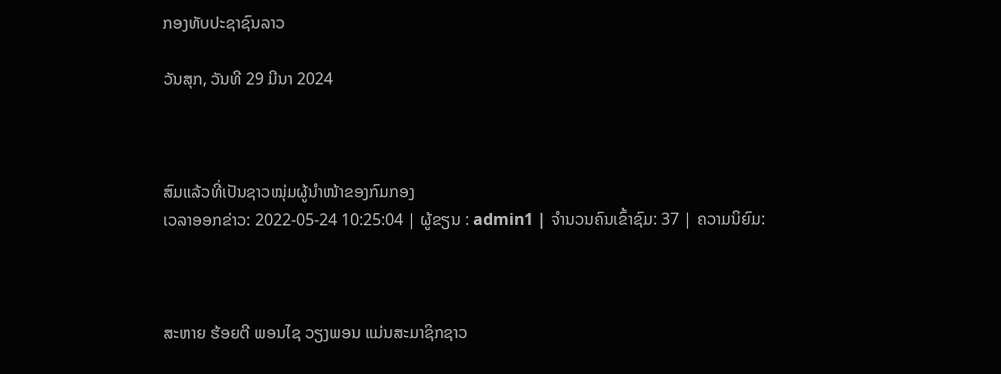ກອງທັບປະຊາຊົນລາວ

ວັນສຸກ, ວັນທີ 29 ມີນາ 2024



ສົມແລ້ວທີ່ເປັນຊາວໝຸ່ມຜູ້ນຳໜ້າຂອງກົມກອງ
ເວລາອອກຂ່າວ: 2022-05-24 10:25:04 | ຜູ້ຂຽນ : admin1 | ຈຳນວນຄົນເຂົ້າຊົມ: 37 | ຄວາມນິຍົມ:



ສະຫາຍ ຮ້ອຍຕີ ພອນໄຊ ວຽງພອນ ແມ່ນສະມາຊິກຊາວ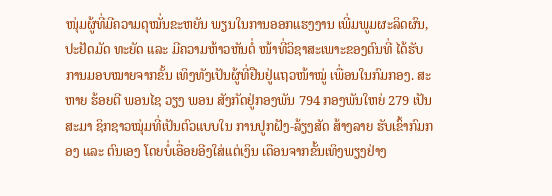ໜຸ່ມຜູ້ທີ່ມີຄວາມດຸໝັ່ນຂະຫຍັນ ພຽນໃນການອອກແຮງງານ ເພີ່ມພູມຜະລິດຜົນ, ປະຢັດມັດ ທະຍັດ ແລະ ມີຄວາມຫ້າວຫັນຕໍ່ ໜ້າທີ່ວິຊາສະເພາະຂອງຕົນທີ່ ໄດ້ຮັບການມອບໝາຍຈາກຂັ້ນ ເທິງທັງເປັນຜູ້ທີ່ຢືນຢູ່ແຖວໜ້າໝູ່ ເພື່ອນໃນກົມກອງ. ສະຫາຍ ຮ້ອຍຕີ ພອນໄຊ ວຽງ ພອນ ສັງກັດຢູ່ກອງພັນ 794 ກອງພັນໃຫຍ່ 279 ເປັນສະມາ ຊິກຊາວໝຸ່ມທີ່ເປັນຕົວແບບໃນ ການປູກຝັງ-ລ້ຽງສັດ ສ້າງລາຍ ຮັບເຂົ້າກົມກອງ ແລະ ຕົນເອງ ໂດຍບໍ່ເອື່ອຍອີງໃສ່ແຕ່ເງິນ ເດືອນຈາກຂັ້ນເທິງພຽງຢ່າງ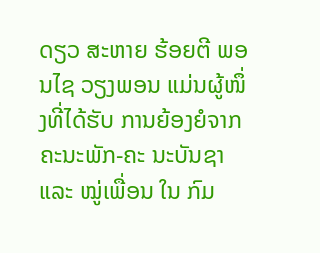ດຽວ ສະຫາຍ ຮ້ອຍຕີ ພອນໄຊ ວຽງພອນ ແມ່ນຜູ້ໜຶ່ງທີ່ໄດ້ຮັບ ການຍ້ອງຍໍຈາກຄະນະພັກ-ຄະ ນະບັນຊາ ແລະ ໝູ່ເພື່ອນ ໃນ ກົມ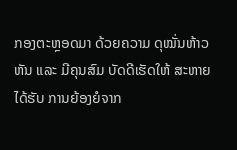ກອງຕະຫຼອດມາ ດ້ວຍຄວາມ ດຸໝັ່ນຫ້າວຫັນ ແລະ ມີຄຸນສົມ ບັດດີເຮັດໃຫ້ ສະຫາຍ ໄດ້ຮັບ ການຍ້ອງຍໍຈາກ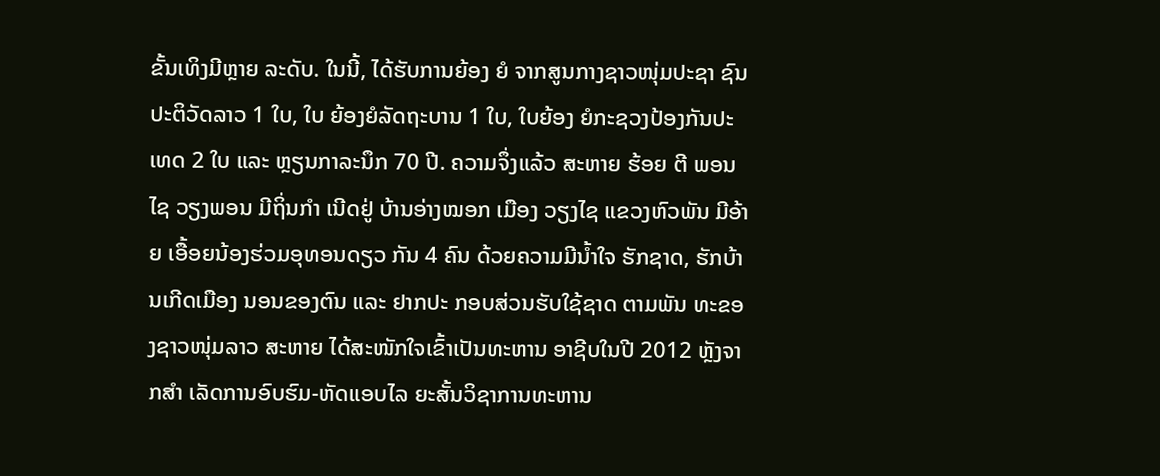ຂັ້ນເທິງມີຫຼາຍ ລະດັບ. ໃນນີ້, ໄດ້ຮັບການຍ້ອງ ຍໍ ຈາກສູນກາງຊາວໜຸ່ມປະຊາ ຊົນປະຕິວັດລາວ 1 ໃບ, ໃບ ຍ້ອງຍໍລັດຖະບານ 1 ໃບ, ໃບຍ້ອງ ຍໍກະຊວງປ້ອງກັນປະເທດ 2 ໃບ ແລະ ຫຼຽນກາລະນຶກ 70 ປີ. ຄວາມຈຶ່ງແລ້ວ ສະຫາຍ ຮ້ອຍ ຕີ ພອນໄຊ ວຽງພອນ ມີຖິ່ນກຳ ເນີດຢູ່ ບ້ານອ່າງໝອກ ເມືອງ ວຽງໄຊ ແຂວງຫົວພັນ ມີອ້າຍ ເອື້ອຍນ້ອງຮ່ວມອຸທອນດຽວ ກັນ 4 ຄົນ ດ້ວຍຄວາມມີນໍ້າໃຈ ຮັກຊາດ, ຮັກບ້ານເກີດເມືອງ ນອນຂອງຕົນ ແລະ ຢາກປະ ກອບສ່ວນຮັບໃຊ້ຊາດ ຕາມພັນ ທະຂອງຊາວໜຸ່ມລາວ ສະຫາຍ ໄດ້ສະໜັກໃຈເຂົ້າເປັນທະຫານ ອາຊີບໃນປີ 2012 ຫຼັງຈາກສຳ ເລັດການອົບຮົມ-ຫັດແອບໄລ ຍະສັ້ນວິຊາການທະຫານ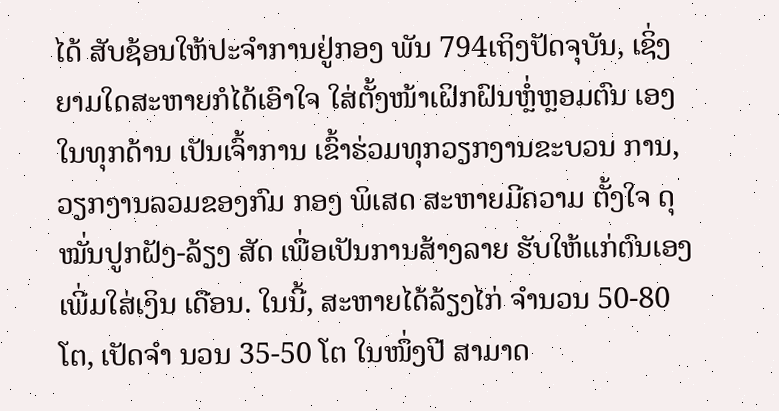ໄດ້ ສັບຊ້ອນໃຫ້ປະຈຳການຢູ່ກອງ ພັນ 794ເຖິງປັດຈຸບັນ, ເຊິ່ງ ຍາມໃດສະຫາຍກໍໄດ້ເອົາໃຈ ໃສ່ຕັ້ງໜ້າເຝິກຝົນຫຼໍ່ຫຼອມຕົນ ເອງໃນທຸກດ້ານ ເປັນເຈົ້າການ ເຂົ້າຮ່ວມທຸກວຽກງານຂະບວນ ການ, ວຽກງານລວມຂອງກົມ ກອງ ພິເສດ ສະຫາຍມີຄວາມ ຕັ້ງໃຈ ດຸໝັ່ນປູກຝັງ-ລ້ຽງ ສັດ ເພື່ອເປັນການສ້າງລາຍ ຮັບໃຫ້ແກ່ຕົນເອງເພີ່ມໃສ່ເງິນ ເດືອນ. ໃນນີ້, ສະຫາຍໄດ້ລ້ຽງໄກ່ ຈໍານວນ 50-80 ໂຕ, ເປັດຈໍາ ນວນ 35-50 ໂຕ ໃນໜຶ່ງປີ ສາມາດ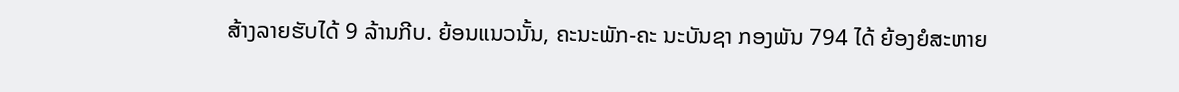ສ້າງລາຍຮັບໄດ້ 9 ລ້ານກີບ. ຍ້ອນແນວນັ້ນ, ຄະນະພັກ-ຄະ ນະບັນຊາ ກອງພັນ 794 ໄດ້ ຍ້ອງຍໍສະຫາຍ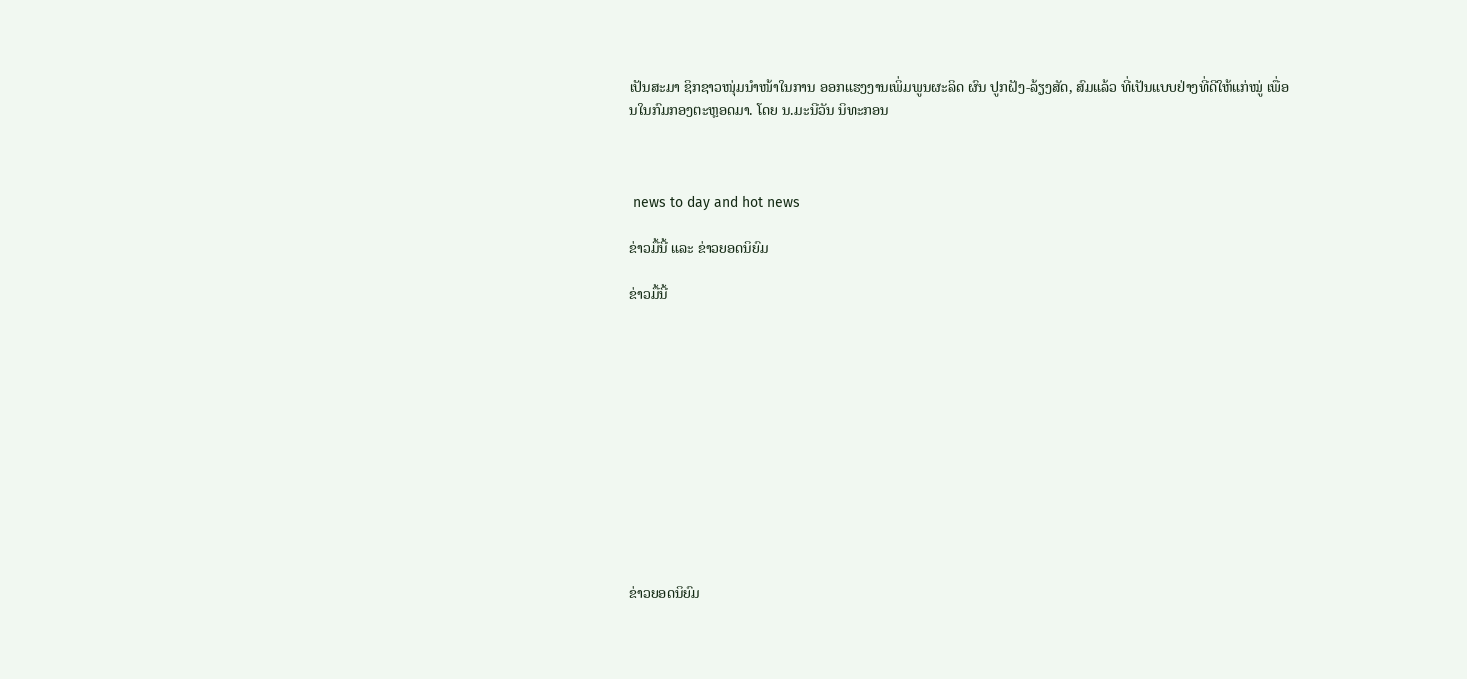ເປັນສະມາ ຊິກຊາວໜຸ່ມນໍາໜ້າໃນການ ອອກແຮງງານເພິ່ມພູນຜະລິດ ຜົນ ປູກຝັງ-ລ້ຽງສັດ, ສົມແລ້ວ ທີ່ເປັນແບບຢ່າງທີ່ດີໃຫ້ແກ່ໝູ່ ເພື່ອນໃນກົມກອງຕະຫຼອດມາ. ໂດຍ ນ.ມະນີວັນ ນິທະກອນ



 news to day and hot news

ຂ່າວມື້ນີ້ ແລະ ຂ່າວຍອດນິຍົມ

ຂ່າວມື້ນີ້












ຂ່າວຍອດນິຍົມ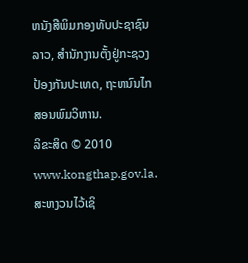ຫນັງສືພິມກອງທັບປະຊາຊົນລາວ, ສຳນັກງານຕັ້ງຢູ່ກະຊວງປ້ອງກັນປະເທດ, ຖະຫນົນໄກສອນພົມວິຫານ.
ລິຂະສິດ © 2010 www.kongthap.gov.la. ສະຫງວນໄວ້ເຊິ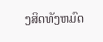ງສິດທັງຫມົດ